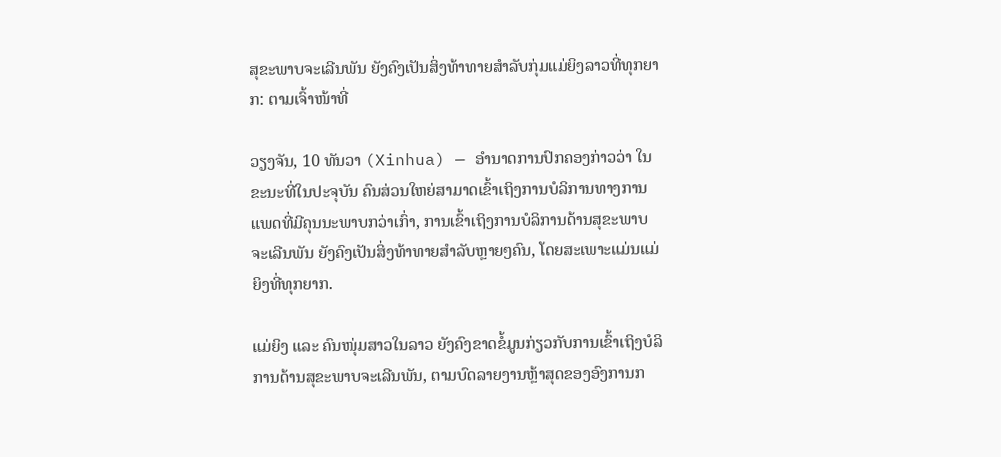ສຸຂະພາບຈະເລີນພັນ ຍັງຄົງເປັນສິ່ງທ້າທາຍສຳລັບກຸ່ມແມ່ຍິງລາວທີ່ທຸກຍາກ: ຕາມເຈົ້າໜ້າທີ່

ວຽງຈັນ, 10 ທັນວາ (Xinhua) — ອຳນາດການປົກຄອງກ່າວວ່າ ໃນຂະນະທີ່ໃນປະຈຸບັນ ຄົນສ່ວນໃຫຍ່ສາມາດເຂົ້າເຖິງການບໍລິການທາງການແພດທີ່ມີຄຸນນະພາບກວ່າເກົ່າ, ການເຂົ້າເຖິງການບໍລິການດ້ານສຸຂະພາບຈະເລີນພັນ ຍັງຄົງເປັນສິ່ງທ້າທາຍສຳລັບຫຼາຍໆຄົນ, ໂດຍສະເພາະແມ່ນແມ່ຍິງທີ່ທຸກຍາກ.

ແມ່ຍິງ ແລະ ຄົນໜຸ່ມສາວໃນລາວ ຍັງຄົງຂາດຂໍ້ມູນກ່ຽວກັບການເຂົ້າເຖິງບໍລິການດ້ານສຸຂະພາບຈະເລີນພັນ, ຕາມບົດລາຍງານຫຼ້າສຸດຂອງອົງການກ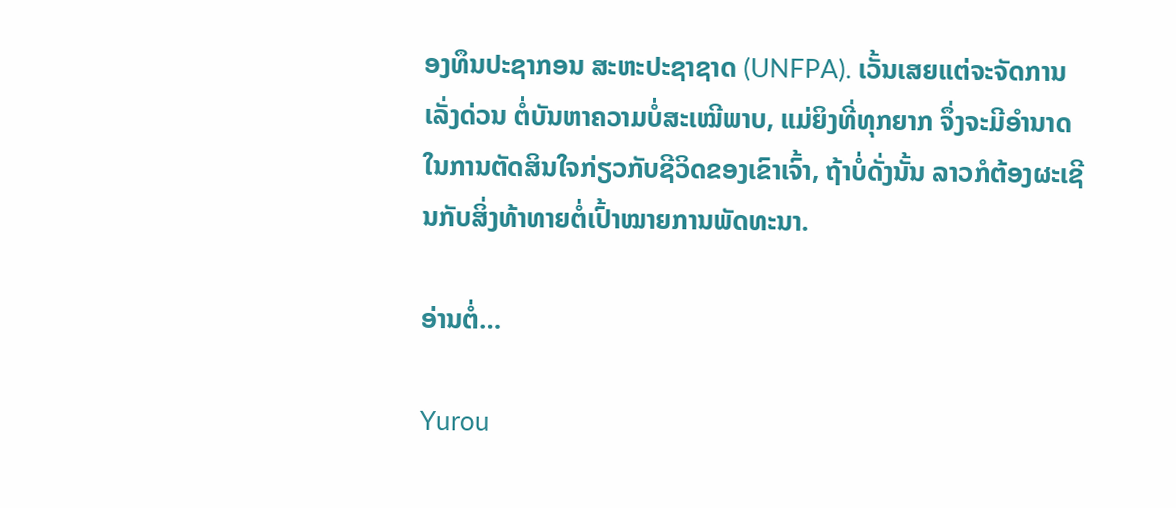ອງທຶນປະຊາກອນ ສະຫະປະຊາຊາດ (UNFPA). ເວັ້ນເສຍແຕ່ຈະຈັດການເລັ່ງດ່ວນ ຕໍ່ບັນຫາຄວາມບໍ່ສະເໝີພາບ, ແມ່ຍິງທີ່ທຸກຍາກ ຈຶ່ງຈະມີອຳນາດໃນການຕັດສິນໃຈກ່ຽວກັບຊີວິດຂອງເຂົາເຈົ້າ, ຖ້າບໍ່ດັ່ງນັ້ນ ລາວກໍຕ້ອງຜະເຊີນກັບສິ່ງທ້າທາຍຕໍ່ເປົ້າໝາຍການພັດທະນາ.

ອ່ານຕໍ່…

Yurou